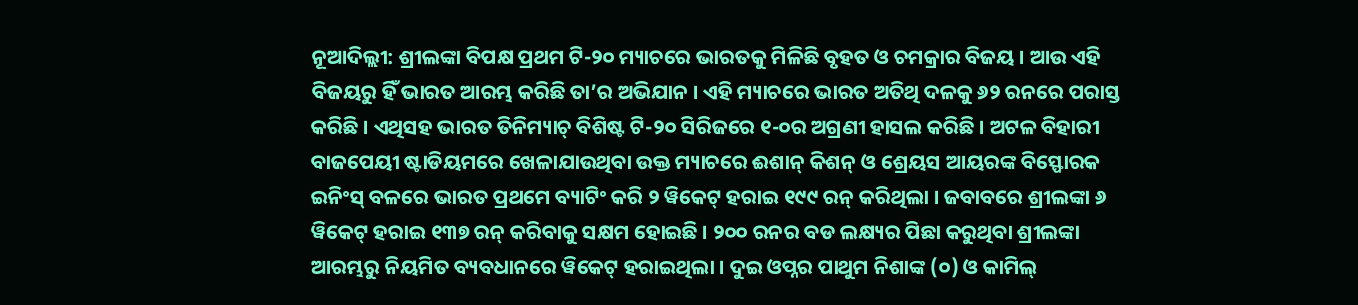ନୂଆଦିଲ୍ଲୀ: ଶ୍ରୀଲଙ୍କା ବିପକ୍ଷ ପ୍ରଥମ ଟି-୨୦ ମ୍ୟାଚରେ ଭାରତକୁ ମିଳିଛି ବୃହତ ଓ ଚମକ୍ରାର ବିଜୟ । ଆଉ ଏହି ବିଜୟରୁ ହିଁ ଭାରତ ଆରମ୍ଭ କରିଛି ତା’ର ଅଭିଯାନ । ଏହି ମ୍ୟାଚରେ ଭାରତ ଅତିଥି ଦଳକୁ ୬୨ ରନରେ ପରାସ୍ତ କରିଛି । ଏଥିସହ ଭାରତ ତିନିମ୍ୟାଚ୍ ବିଶିଷ୍ଟ ଟି-୨୦ ସିରିଜରେ ୧-୦ର ଅଗ୍ରଣୀ ହାସଲ କରିଛି । ଅଟଳ ବିହାରୀ ବାଜପେୟୀ ଷ୍ଟାଡିୟମରେ ଖେଳାଯାଉଥିବା ଉକ୍ତ ମ୍ୟାଚରେ ଈଶାନ୍ କିଶନ୍ ଓ ଶ୍ରେୟସ ଆୟରଙ୍କ ବିସ୍ଫୋରକ ଇନିଂସ୍ ବଳରେ ଭାରତ ପ୍ରଥମେ ବ୍ୟାଟିଂ କରି ୨ ୱିକେଟ୍ ହରାଇ ୧୯୯ ରନ୍ କରିଥିଲା । ଜବାବରେ ଶ୍ରୀଲଙ୍କା ୬ ୱିକେଟ୍ ହରାଇ ୧୩୭ ରନ୍ କରିବାକୁ ସକ୍ଷମ ହୋଇଛି । ୨୦୦ ରନର ବଡ ଲକ୍ଷ୍ୟର ପିଛା କରୁଥିବା ଶ୍ରୀଲଙ୍କା ଆରମ୍ଭରୁ ନିୟମିତ ବ୍ୟବଧାନରେ ୱିକେଟ୍ ହରାଇଥିଲା । ଦୁଇ ଓପ୍ନର ପାଥୁମ ନିଶାଙ୍କ (୦) ଓ କାମିଲ୍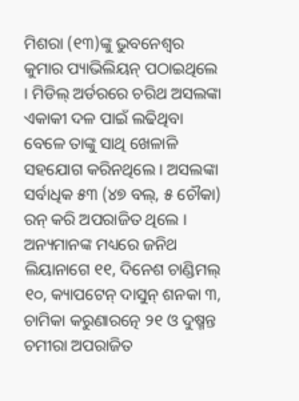ମିଶରା (୧୩)ଙ୍କୁ ଭୁବନେଶ୍ୱର କୁମାର ପ୍ୟାଭିଲିୟନ୍ ପଠାଇଥିଲେ । ମିଡିଲ୍ ଅର୍ଡରରେ ଚରିଥ ଅସଲଙ୍କା ଏକାକୀ ଦଳ ପାଇଁ ଲଢିଥିବା ବେଳେ ତାଙ୍କୁ ସାଥି ଖେଳାଳି ସହଯୋଗ କରିନଥିଲେ । ଅସଲଙ୍କା ସର୍ବାଧିକ ୫୩ (୪୭ ବଲ୍, ୫ ଚୌକା) ରନ୍ କରି ଅପରାଜିତ ଥିଲେ । ଅନ୍ୟମାନଙ୍କ ମଧ୍ୟରେ ଜନିଥ ଲିୟାନାଗେ ୧୧, ଦିନେଶ ଚାଣ୍ଡିମଲ୍ ୧୦, କ୍ୟାପଟେନ୍ ଦାସୁନ୍ ଶନକା ୩, ଚାମିକା କରୁଣାରତ୍ନେ ୨୧ ଓ ଦୁଷ୍ମନ୍ତ ଚମୀରା ଅପରାଜିତ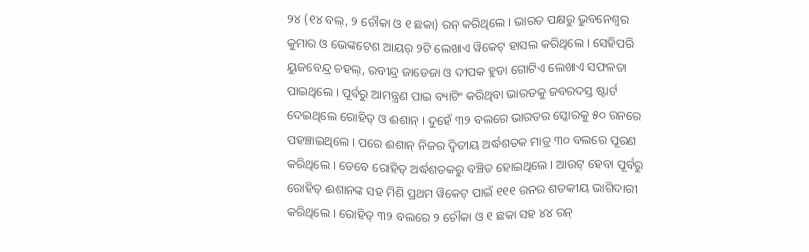୨୪ (୧୪ ବଲ୍, ୨ ଚୌକା ଓ ୧ ଛକା) ରନ୍ କରିଥିଲେ । ଭାରତ ପକ୍ଷରୁ ଭୁବନେଶ୍ୱର କୁମାର ଓ ଭେଙ୍କଟେଶ ଆୟର୍ ୨ଟି ଲେଖାଏ ୱିକେଟ୍ ହାସଲ କରିଥିଲେ । ସେହିପରି ୟୁଜବେନ୍ଦ୍ର ଚହଲ୍, ରବୀନ୍ଦ୍ର ଜାଡେଜା ଓ ଦୀପକ ହୁଡା ଗୋଟିଏ ଲେଖାଏ ସଫଳତା ପାଇଥିଲେ । ପୂର୍ବରୁ ଆମନ୍ତ୍ରଣ ପାଇ ବ୍ୟାଟିଂ କରିଥିବା ଭାରତକୁ ଜବରଦସ୍ତ ଷ୍ଟାର୍ଟ ଦେଇଥିଲେ ରୋହିତ୍ ଓ ଈଶାନ୍ । ଦୁହେଁ ୩୨ ବଲରେ ଭାରତର ସ୍କୋରକୁ ୫୦ ରନରେ ପହଞ୍ଚାଇଥିଲେ । ପରେ ଈଶାନ୍ ନିଜର ଦ୍ୱିତୀୟ ଅର୍ଦ୍ଧଶତକ ମାତ୍ର ୩୦ ବଲରେ ପୂରଣ କରିଥିଲେ । ତେବେ ରୋହିତ୍ ଅର୍ଦ୍ଧଶତକରୁ ବଞ୍ଚିତ ହୋଇଥିଲେ । ଆଉଟ୍ ହେବା ପୂର୍ବରୁ ରୋହିତ୍ ଈଶାନଙ୍କ ସହ ମିଶି ପ୍ରଥମ ୱିକେଟ୍ ପାଇଁ ୧୧୧ ରନର ଶତକୀୟ ଭାଗିଦାରୀ କରିଥିଲେ । ରୋହିତ୍ ୩୨ ବଲରେ ୨ ଚୌକା ଓ ୧ ଛକା ସହ ୪୪ ରନ୍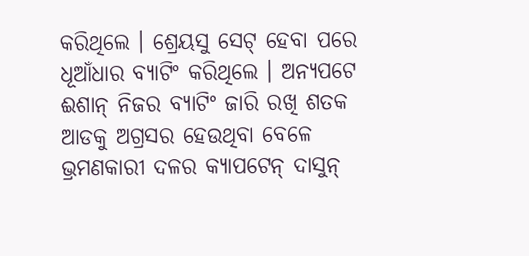କରିଥିଲେ । ଶ୍ରେୟସୁ ସେଟ୍ ହେବା ପରେ ଧୂଆଁଧାର ବ୍ୟାଟିଂ କରିଥିଲେ । ଅନ୍ୟପଟେ ଈଶାନ୍ ନିଜର ବ୍ୟାଟିଂ ଜାରି ରଖି ଶତକ ଆଡକୁ ଅଗ୍ରସର ହେଉଥିବା ବେଳେ ଭ୍ରମଣକାରୀ ଦଳର କ୍ୟାପଟେନ୍ ଦାସୁନ୍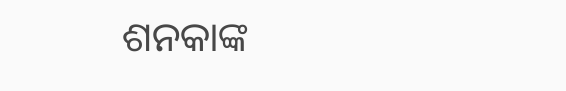ଶନକାଙ୍କ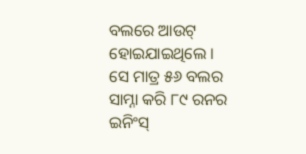ବଲରେ ଆଉଟ୍ ହୋଇଯାଇଥିଲେ । ସେ ମାତ୍ର ୫୬ ବଲର ସାମ୍ନା କରି ୮୯ ରନର ଇନିଂସ୍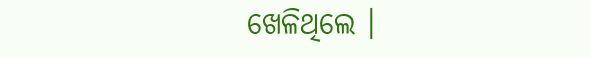ଖେଳିଥିଲେ ।